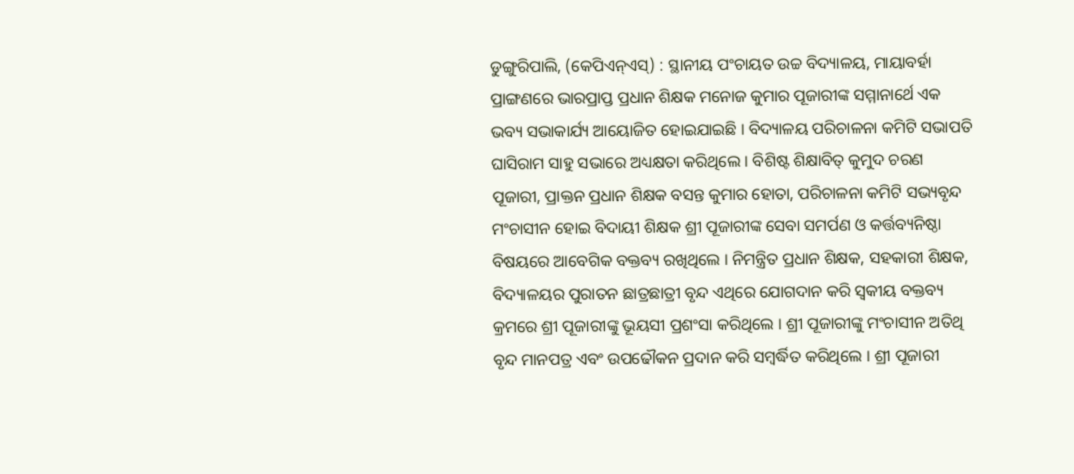ଡୁଙ୍ଗୁରିପାଲି, (କେପିଏନ୍ଏସ୍) : ସ୍ଥାନୀୟ ପଂଚାୟତ ଉଚ୍ଚ ବିଦ୍ୟାଳୟ, ମାୟାବର୍ହା ପ୍ରାଙ୍ଗଣରେ ଭାରପ୍ରାପ୍ତ ପ୍ରଧାନ ଶିକ୍ଷକ ମନୋଜ କୁମାର ପୂଜାରୀଙ୍କ ସମ୍ମାନାର୍ଥେ ଏକ ଭବ୍ୟ ସଭାକାର୍ଯ୍ୟ ଆୟୋଜିତ ହୋଇଯାଇଛି । ବିଦ୍ୟାଳୟ ପରିଚାଳନା କମିଟି ସଭାପତି ଘାସିରାମ ସାହୁ ସଭାରେ ଅଧ୍ୟକ୍ଷତା କରିଥିଲେ । ବିଶିଷ୍ଟ ଶିକ୍ଷାବିତ୍ କୁମୁଦ ଚରଣ ପୂଜାରୀ, ପ୍ରାକ୍ତନ ପ୍ରଧାନ ଶିକ୍ଷକ ବସନ୍ତ କୁମାର ହୋତା, ପରିଚାଳନା କମିଟି ସଭ୍ୟବୃନ୍ଦ ମଂଚାସୀନ ହୋଇ ବିଦାୟୀ ଶିକ୍ଷକ ଶ୍ରୀ ପୂଜାରୀଙ୍କ ସେବା ସମର୍ପଣ ଓ କର୍ତ୍ତବ୍ୟନିଷ୍ଠା ବିଷୟରେ ଆବେଗିକ ବକ୍ତବ୍ୟ ରଖିଥିଲେ । ନିମନ୍ତ୍ରିତ ପ୍ରଧାନ ଶିକ୍ଷକ, ସହକାରୀ ଶିକ୍ଷକ, ବିଦ୍ୟାଳୟର ପୁରାତନ ଛାତ୍ରଛାତ୍ରୀ ବୃନ୍ଦ ଏଥିରେ ଯୋଗଦାନ କରି ସ୍ୱକୀୟ ବକ୍ତବ୍ୟ କ୍ରମରେ ଶ୍ରୀ ପୂଜାରୀଙ୍କୁ ଭୂୟସୀ ପ୍ରଶଂସା କରିଥିଲେ । ଶ୍ରୀ ପୂଜାରୀଙ୍କୁ ମଂଚାସୀନ ଅତିଥି ବୃନ୍ଦ ମାନପତ୍ର ଏବଂ ଉପଢୌକନ ପ୍ରଦାନ କରି ସମ୍ବର୍ଦ୍ଧିତ କରିଥିଲେ । ଶ୍ରୀ ପୂଜାରୀ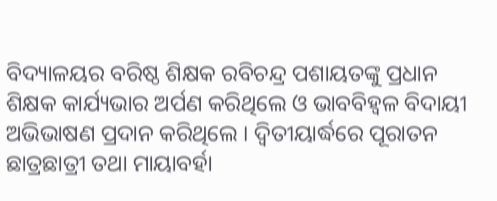ବିଦ୍ୟାଳୟର ବରିଷ୍ଠ ଶିକ୍ଷକ ରବିଚନ୍ଦ୍ର ପଶାୟତଙ୍କୁ ପ୍ରଧାନ ଶିକ୍ଷକ କାର୍ଯ୍ୟଭାର ଅର୍ପଣ କରିଥିଲେ ଓ ଭାବବିହ୍ୱଳ ବିଦାୟୀ ଅଭିଭାଷଣ ପ୍ରଦାନ କରିଥିଲେ । ଦ୍ୱିତୀୟାର୍ଦ୍ଧରେ ପୂରାତନ ଛାତ୍ରଛାତ୍ରୀ ତଥା ମାୟାବର୍ହା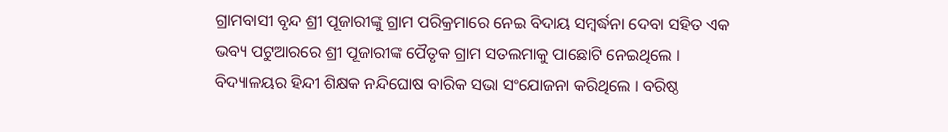ଗ୍ରାମବାସୀ ବୃନ୍ଦ ଶ୍ରୀ ପୂଜାରୀଙ୍କୁ ଗ୍ରାମ ପରିକ୍ରମାରେ ନେଇ ବିଦାୟ ସମ୍ବର୍ଦ୍ଧନା ଦେବା ସହିତ ଏକ ଭବ୍ୟ ପଟୁଆରରେ ଶ୍ରୀ ପୂଜାରୀଙ୍କ ପୈତୃକ ଗ୍ରାମ ସତଲମାକୁ ପାଛୋଟି ନେଇଥିଲେ । ବିଦ୍ୟାଳୟର ହିନ୍ଦୀ ଶିକ୍ଷକ ନନ୍ଦିଘୋଷ ବାରିକ ସଭା ସଂଯୋଜନା କରିଥିଲେ । ବରିଷ୍ଠ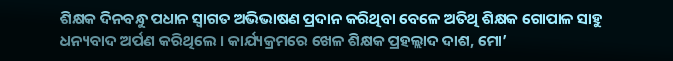ଶିକ୍ଷକ ଦିନବନ୍ଧୁ ପଧାନ ସ୍ୱାଗତ ଅଭିଭାଷଣ ପ୍ରଦାନ କରିଥିବା ବେଳେ ଅତିଥି ଶିକ୍ଷକ ଗୋପାଳ ସାହୁ ଧନ୍ୟବାଦ ଅର୍ପଣ କରିଥିଲେ । କାର୍ଯ୍ୟକ୍ରମରେ ଖେଳ ଶିକ୍ଷକ ପ୍ରହଲ୍ଲାଦ ଦାଶ, ମୋ’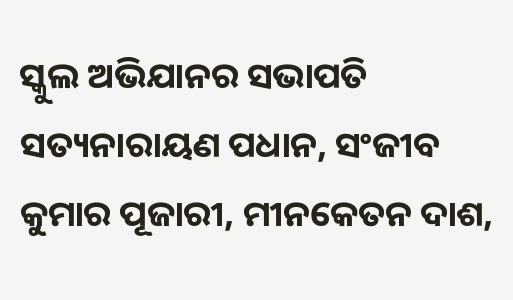ସ୍କୁଲ ଅଭିଯାନର ସଭାପତି ସତ୍ୟନାରାୟଣ ପଧାନ, ସଂଜୀବ କୁମାର ପୂଜାରୀ, ମୀନକେତନ ଦାଶ,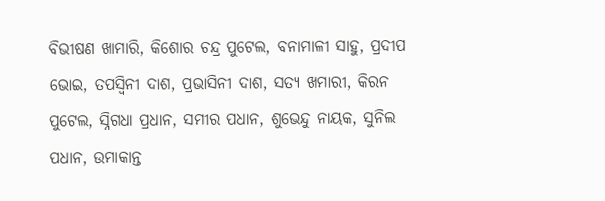ବିଭୀଷଣ ଖାମାରି, କିଶୋର ଚନ୍ଦ୍ର ପୁଟେଲ, ବନାମାଳୀ ସାହୁ, ପ୍ରଦୀପ ଭୋଇ, ତପସ୍ୱିନୀ ଦାଶ, ପ୍ରଭାସିନୀ ଦାଶ, ସତ୍ୟ ଖମାରୀ, କିରନ ପୁଟେଲ, ସ୍ନିଗଧା ପ୍ରଧାନ, ସମୀର ପଧାନ, ଶୁଭେନ୍ଦୁ ନାୟକ, ସୁନିଲ ପଧାନ, ଉମାକାନ୍ତ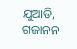ଯୁଆଡି, ଗଜାନନ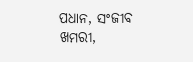ପଧାନ, ସଂଜୀବ ଖମରୀ,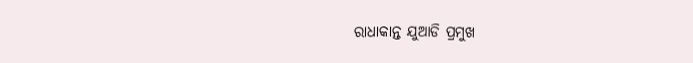ରାଧାକାନ୍ତ ଯୁଆଡି ପ୍ରମୁଖ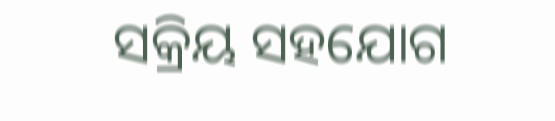ସକ୍ରିୟ ସହଯୋଗ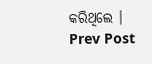କରିଥିଲେ ।
Prev Post